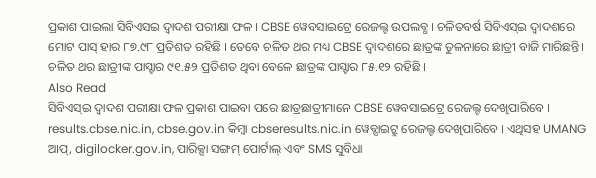ପ୍ରକାଶ ପାଇଲା ସିବିଏସଇ ଦ୍ବାଦଶ ପରୀକ୍ଷା ଫଳ । CBSE ୱେବସାଇଟ୍ରେ ରେଜଲ୍ଟ ଉପଲବ୍ଧ । ଚଳିତବର୍ଷ ସିବିଏସ୍ଇ ଦ୍ୱାଦଶରେ ମୋଟ ପାସ୍ ହାର ୮୭.୯୮ ପ୍ରତିଶତ ରହିଛି । ତେବେ ଚଳିତ ଥର ମଧ୍ୟ CBSE ଦ୍ୱାଦଶରେ ଛାତ୍ରଙ୍କ ତୁଳନାରେ ଛାତ୍ରୀ ବାଜି ମାରିଛନ୍ତି। ଚଳିତ ଥର ଛାତ୍ରୀଙ୍କ ପାସ୍ହାର ୯୧.୫୨ ପ୍ରତିଶତ ଥିବା ବେଳେ ଛାତ୍ରଙ୍କ ପାସ୍ହାର ୮୫.୧୨ ରହିଛି ।
Also Read
ସିବିଏସ୍ଇ ଦ୍ୱାଦଶ ପରୀକ୍ଷା ଫଳ ପ୍ରକାଶ ପାଇବା ପରେ ଛାତ୍ରଛାତ୍ରୀମାନେ CBSE ୱେବସାଇଟ୍ରେ ରେଜଲ୍ଟ ଦେଖିପାରିବେ । results.cbse.nic.in, cbse.gov.in କିମ୍ବା cbseresults.nic.in ୱେବ୍ସାଇଟ୍ରୁ ରେଜଲ୍ଟ ଦେଖିପାରିବେ । ଏଥିସହ UMANG ଆପ୍, digilocker.gov.in, ପାରିକ୍ସା ସଙ୍ଗମ୍ ପୋର୍ଟାଲ୍ ଏବଂ SMS ସୁବିଧା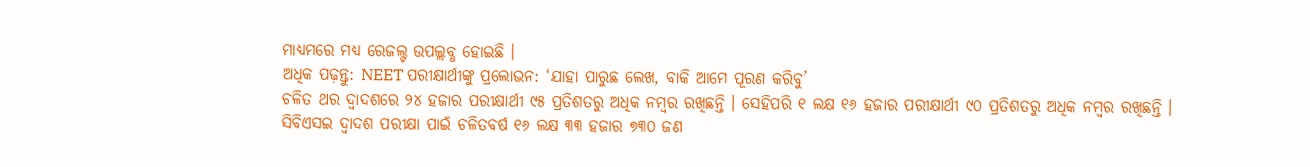ମାଧ୍ୟମରେ ମଧ୍ୟ ରେଜଲ୍ଟ ଉପଲ୍ଲବ୍ଧ ହୋଇଛି ।
ଅଧିକ ପଢ଼ନ୍ତୁ: NEET ପରୀକ୍ଷାର୍ଥୀଙ୍କୁ ପ୍ରଲୋଭନ: ‘ଯାହା ପାରୁଛ ଲେଖ, ବାକି ଆମେ ପୂରଣ କରିବୁ’
ଚଳିତ ଥର ଦ୍ୱାଦଶରେ ୨୪ ହଜାର ପରୀକ୍ଷାର୍ଥୀ ୯୫ ପ୍ରତିଶତରୁ ଅଧିକ ନମ୍ବର ରଖିଛନ୍ତି । ସେହିପରି ୧ ଲକ୍ଷ ୧୬ ହଜାର ପରୀକ୍ଷାର୍ଥୀ ୯୦ ପ୍ରତିଶତରୁ ଅଧିକ ନମ୍ବର ରଖିଛନ୍ତି ।
ସିବିଏସଇ ଦ୍ୱାଦଶ ପରୀକ୍ଷା ପାଇଁ ଚଳିତବର୍ଷ ୧୬ ଲକ୍ଷ ୩୩ ହଜାର ୭୩୦ ଜଣ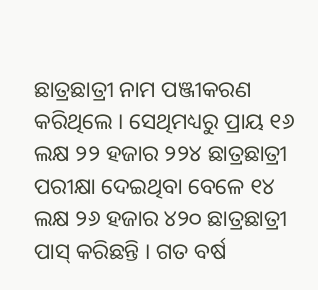ଛାତ୍ରଛାତ୍ରୀ ନାମ ପଞ୍ଜୀକରଣ କରିଥିଲେ । ସେଥିମଧ୍ୟରୁ ପ୍ରାୟ ୧୬ ଲକ୍ଷ ୨୨ ହଜାର ୨୨୪ ଛାତ୍ରଛାତ୍ରୀ ପରୀକ୍ଷା ଦେଇଥିବା ବେଳେ ୧୪ ଲକ୍ଷ ୨୬ ହଜାର ୪୨୦ ଛାତ୍ରଛାତ୍ରୀ ପାସ୍ କରିଛନ୍ତି । ଗତ ବର୍ଷ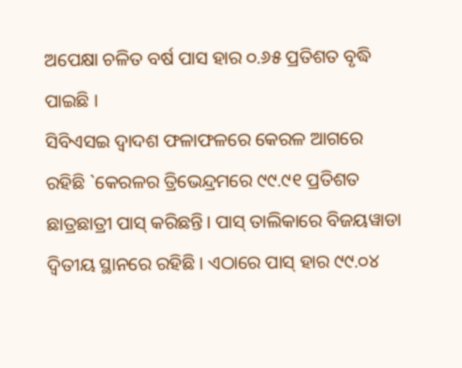ଅପେକ୍ଷା ଚଳିତ ବର୍ଷ ପାସ ହାର ୦.୬୫ ପ୍ରତିଶତ ବୃଦ୍ଧି ପାଇଛି ।
ସିବିଏସଇ ଦ୍ୱାଦଶ ଫଳାଫଳରେ କେରଳ ଆଗରେ ରହିଛି `କେରଳର ତ୍ରିଭେନ୍ଦ୍ରମରେ ୯୯.୯୧ ପ୍ରତିଶତ ଛାତ୍ରଛାତ୍ରୀ ପାସ୍ କରିଛନ୍ତି। ପାସ୍ ତାଲିକାରେ ବିଜୟୱାଡା ଦ୍ୱିତୀୟ ସ୍ଥାନରେ ରହିଛି। ଏଠାରେ ପାସ୍ ହାର ୯୯.୦୪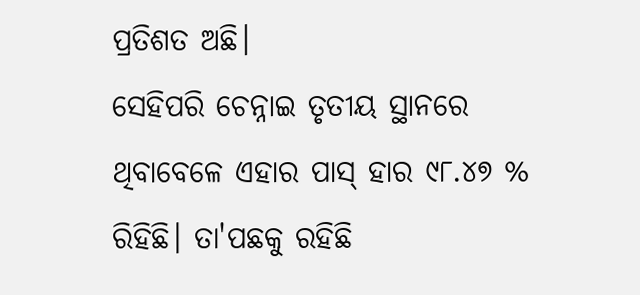ପ୍ରତିଶତ ଅଛି।
ସେହିପରି ଚେନ୍ନାଇ ତୃତୀୟ ସ୍ଥାନରେ ଥିବାବେଳେ ଏହାର ପାସ୍ ହାର ୯୮.୪୭ % ରିହିଛି। ତା'ପଛକୁ ରହିଛି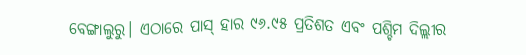ବେଙ୍ଗାଲୁରୁ। ଏଠାରେ ପାସ୍ ହାର ୯୬.୯୫ ପ୍ରତିଶତ ଏବଂ ପଶ୍ଚିମ ଦିଲ୍ଲୀର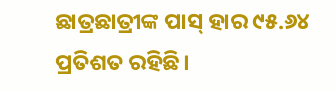ଛାତ୍ରଛାତ୍ରୀଙ୍କ ପାସ୍ ହାର ୯୫.୬୪ ପ୍ରତିଶତ ରହିଛି।